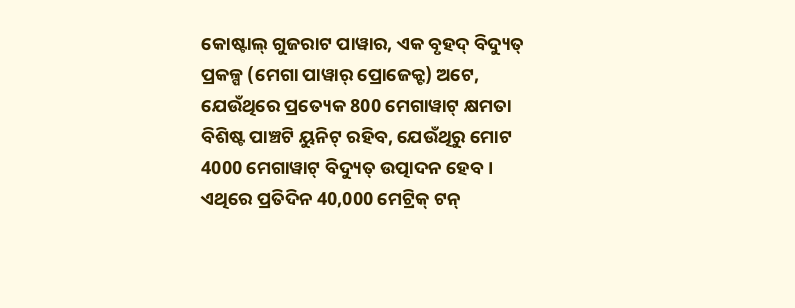କୋଷ୍ଟାଲ୍ ଗୁଜରାଟ ପାୱାର, ଏକ ବୃହଦ୍ ବିଦ୍ୟୁତ୍ ପ୍ରକଳ୍ପ (ମେଗା ପାୱାର୍ ପ୍ରୋଜେକ୍ଟ) ଅଟେ, ଯେଉଁଥିରେ ପ୍ରତ୍ୟେକ 800 ମେଗାୱାଟ୍ କ୍ଷମତା ବିଶିଷ୍ଟ ପାଞ୍ଚଟି ୟୁନିଟ୍ ରହିବ, ଯେଉଁଥିରୁ ମୋଟ 4000 ମେଗାୱାଟ୍ ବିଦ୍ୟୁତ୍ ଉତ୍ପାଦନ ହେବ । ଏଥିରେ ପ୍ରତିଦିନ 40,000 ମେଟ୍ରିକ୍ ଟନ୍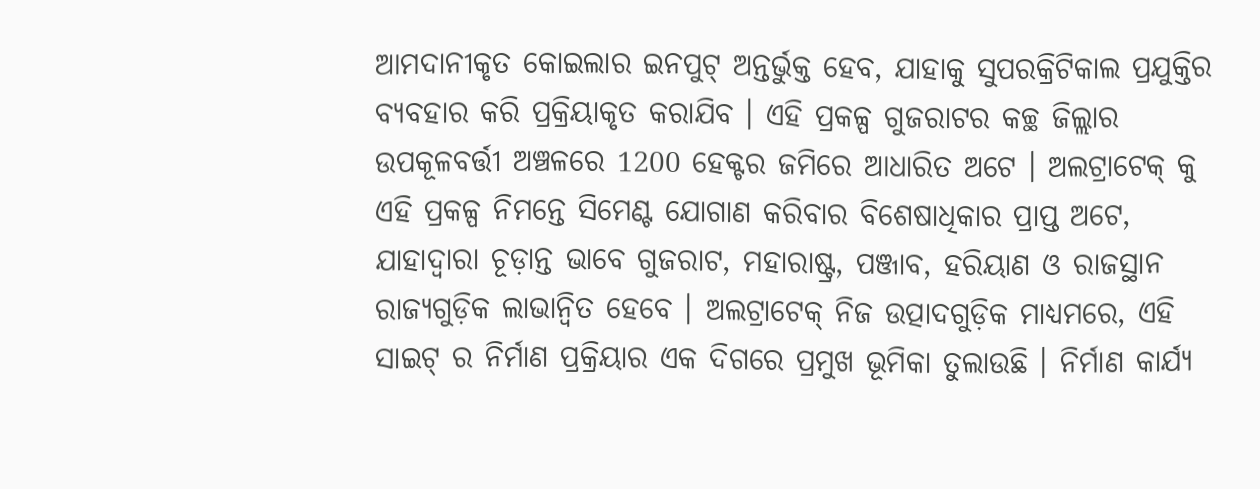ଆମଦାନୀକୃତ କୋଇଲାର ଇନପୁଟ୍ ଅନ୍ତର୍ଭୁକ୍ତ ହେବ, ଯାହାକୁ ସୁପରକ୍ରିଟିକାଲ ପ୍ରଯୁକ୍ତିର ବ୍ୟବହାର କରି ପ୍ରକ୍ରିୟାକୃତ କରାଯିବ । ଏହି ପ୍ରକଳ୍ପ ଗୁଜରାଟର କଚ୍ଛ ଜିଲ୍ଲାର ଉପକୂଳବର୍ତ୍ତୀ ଅଞ୍ଚଳରେ 1200 ହେକ୍ଟର ଜମିରେ ଆଧାରିତ ଅଟେ । ଅଲଟ୍ରାଟେକ୍ କୁ ଏହି ପ୍ରକଳ୍ପ ନିମନ୍ତେ ସିମେଣ୍ଟ ଯୋଗାଣ କରିବାର ବିଶେଷାଧିକାର ପ୍ରାପ୍ତ ଅଟେ, ଯାହାଦ୍ୱାରା ଚୂଡ଼ାନ୍ତ ଭାବେ ଗୁଜରାଟ, ମହାରାଷ୍ଟ୍ର, ପଞ୍ଜାବ, ହରିୟାଣ ଓ ରାଜସ୍ଥାନ ରାଜ୍ୟଗୁଡ଼ିକ ଲାଭାନ୍ୱିତ ହେବେ । ଅଲଟ୍ରାଟେକ୍ ନିଜ ଉତ୍ପାଦଗୁଡ଼ିକ ମାଧ୍ୟମରେ, ଏହି ସାଇଟ୍ ର ନିର୍ମାଣ ପ୍ରକ୍ରିୟାର ଏକ ଦିଗରେ ପ୍ରମୁଖ ଭୂମିକା ତୁଲାଉଛି । ନିର୍ମାଣ କାର୍ଯ୍ୟ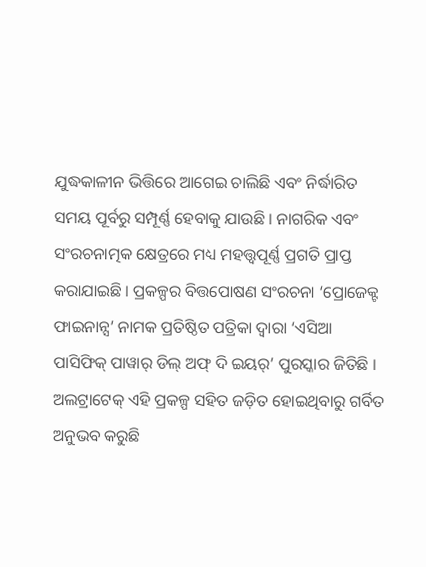ଯୁଦ୍ଧକାଳୀନ ଭିତ୍ତିରେ ଆଗେଇ ଚାଲିଛି ଏବଂ ନିର୍ଦ୍ଧାରିତ ସମୟ ପୂର୍ବରୁ ସମ୍ପୂର୍ଣ୍ଣ ହେବାକୁ ଯାଉଛି । ନାଗରିକ ଏବଂ ସଂରଚନାତ୍ମକ କ୍ଷେତ୍ରରେ ମଧ୍ୟ ମହତ୍ତ୍ୱପୂର୍ଣ୍ଣ ପ୍ରଗତି ପ୍ରାପ୍ତ କରାଯାଇଛି । ପ୍ରକଳ୍ପର ବିତ୍ତପୋଷଣ ସଂରଚନା ‘ପ୍ରୋଜେକ୍ଟ ଫାଇନାନ୍ସ’ ନାମକ ପ୍ରତିଷ୍ଠିତ ପତ୍ରିକା ଦ୍ୱାରା ‘ଏସିଆ ପାସିଫିକ୍ ପାୱାର୍ ଡିଲ୍ ଅଫ୍ ଦି ଇୟର୍’ ପୁରସ୍କାର ଜିତିଛି । ଅଲଟ୍ରାଟେକ୍ ଏହି ପ୍ରକଳ୍ପ ସହିତ ଜଡ଼ିତ ହୋଇଥିବାରୁ ଗର୍ବିତ ଅନୁଭବ କରୁଛି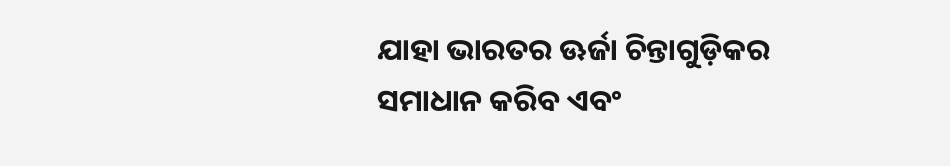ଯାହା ଭାରତର ଊର୍ଜା ଚିନ୍ତାଗୁଡ଼ିକର ସମାଧାନ କରିବ ଏବଂ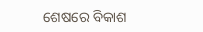ଶେଷରେ ବିକାଶ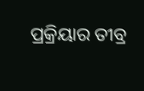ପ୍ରକ୍ରିୟାର ତୀବ୍ର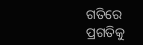ଗତିରେ ପ୍ରଗତିକୁ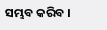ସମ୍ଭବ କରିବ ।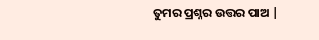ତୁମର ପ୍ରଶ୍ନର ଉତ୍ତର ପାଅ |